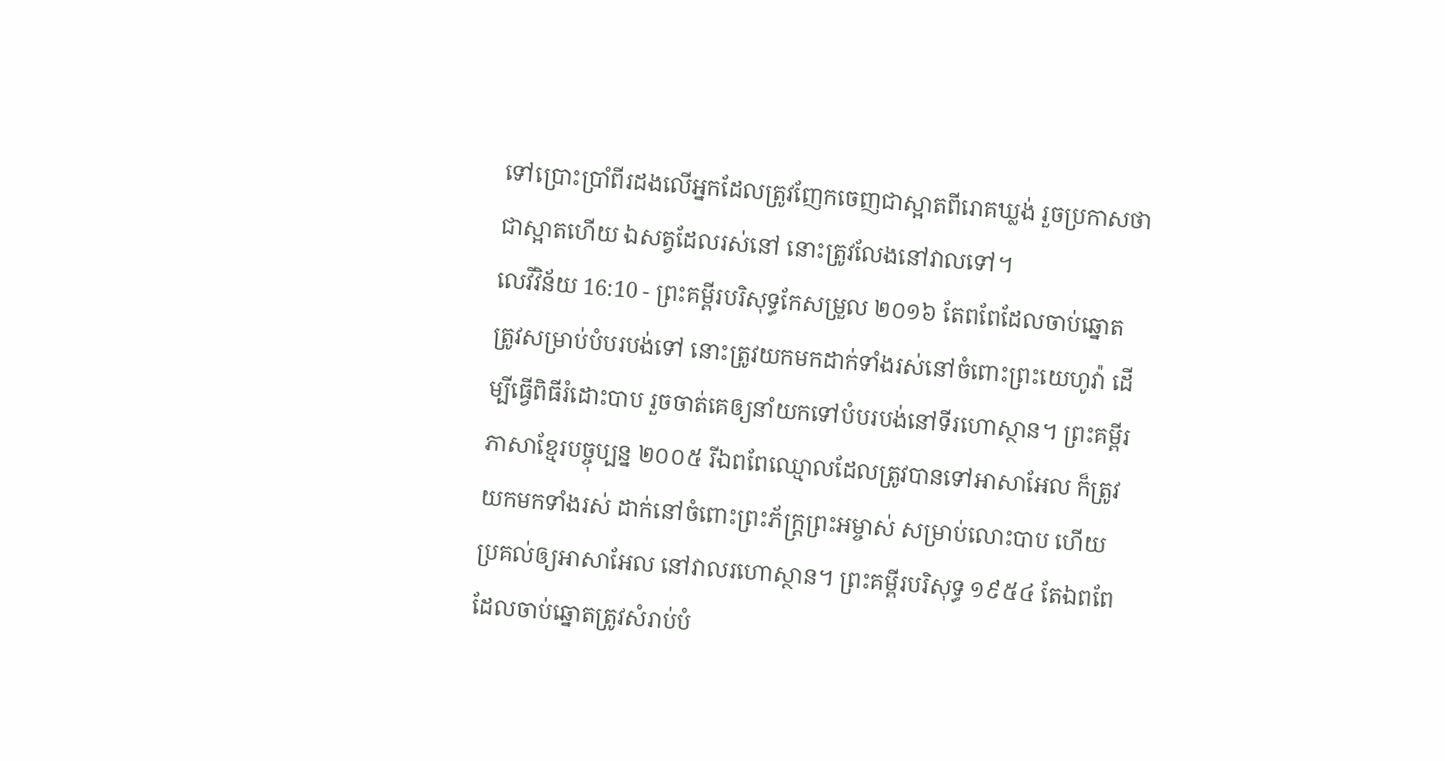ទៅប្រោះប្រាំពីរដងលើអ្នកដែលត្រូវញែកចេញជាស្អាតពីរោគឃ្លង់ រួចប្រកាសថាជាស្អាតហើយ ឯសត្វដែលរស់នៅ នោះត្រូវលែងនៅវាលទៅ។
លេវីវិន័យ 16:10 - ព្រះគម្ពីរបរិសុទ្ធកែសម្រួល ២០១៦ តែពពែដែលចាប់ឆ្នោតត្រូវសម្រាប់បំបរបង់ទៅ នោះត្រូវយកមកដាក់ទាំងរស់នៅចំពោះព្រះយេហូវ៉ា ដើម្បីធ្វើពិធីរំដោះបាប រួចចាត់គេឲ្យនាំយកទៅបំបរបង់នៅទីរហោស្ថាន។ ព្រះគម្ពីរភាសាខ្មែរបច្ចុប្បន្ន ២០០៥ រីឯពពែឈ្មោលដែលត្រូវបានទៅអាសាអែល ក៏ត្រូវយកមកទាំងរស់ ដាក់នៅចំពោះព្រះភ័ក្ត្រព្រះអម្ចាស់ សម្រាប់លោះបាប ហើយប្រគល់ឲ្យអាសាអែល នៅវាលរហោស្ថាន។ ព្រះគម្ពីរបរិសុទ្ធ ១៩៥៤ តែឯពពែដែលចាប់ឆ្នោតត្រូវសំរាប់បំ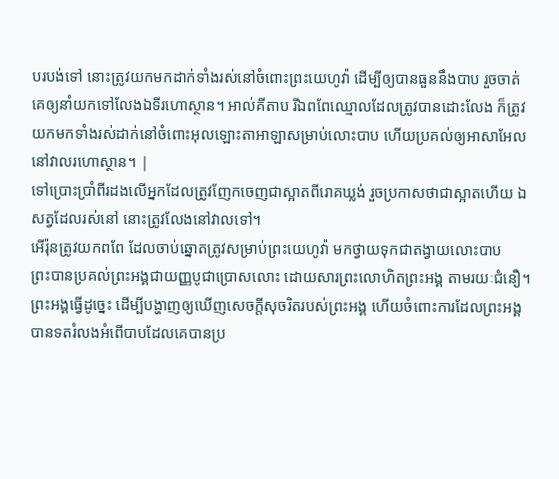បរបង់ទៅ នោះត្រូវយកមកដាក់ទាំងរស់នៅចំពោះព្រះយេហូវ៉ា ដើម្បីឲ្យបានធួននឹងបាប រួចចាត់គេឲ្យនាំយកទៅលែងឯទីរហោស្ថាន។ អាល់គីតាប រីឯពពែឈ្មោលដែលត្រូវបានដោះលែង ក៏ត្រូវយកមកទាំងរស់ដាក់នៅចំពោះអុលឡោះតាអាឡាសម្រាប់លោះបាប ហើយប្រគល់ឲ្យអាសាអែល នៅវាលរហោស្ថាន។ |
ទៅប្រោះប្រាំពីរដងលើអ្នកដែលត្រូវញែកចេញជាស្អាតពីរោគឃ្លង់ រួចប្រកាសថាជាស្អាតហើយ ឯសត្វដែលរស់នៅ នោះត្រូវលែងនៅវាលទៅ។
អើរ៉ុនត្រូវយកពពែ ដែលចាប់ឆ្នោតត្រូវសម្រាប់ព្រះយេហូវ៉ា មកថ្វាយទុកជាតង្វាយលោះបាប
ព្រះបានប្រគល់ព្រះអង្គជាយញ្ញបូជាប្រោសលោះ ដោយសារព្រះលោហិតព្រះអង្គ តាមរយៈជំនឿ។ ព្រះអង្គធ្វើដូច្នេះ ដើម្បីបង្ហាញឲ្យឃើញសេចក្តីសុចរិតរបស់ព្រះអង្គ ហើយចំពោះការដែលព្រះអង្គបានទតរំលងអំពើបាបដែលគេបានប្រ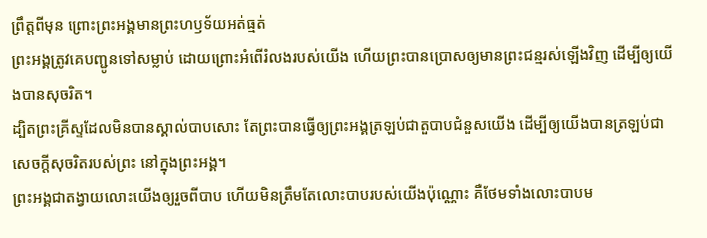ព្រឹត្តពីមុន ព្រោះព្រះអង្គមានព្រះហឫទ័យអត់ធ្មត់
ព្រះអង្គត្រូវគេបញ្ជូនទៅសម្លាប់ ដោយព្រោះអំពើរំលងរបស់យើង ហើយព្រះបានប្រោសឲ្យមានព្រះជន្មរស់ឡើងវិញ ដើម្បីឲ្យយើងបានសុចរិត។
ដ្បិតព្រះគ្រីស្ទដែលមិនបានស្គាល់បាបសោះ តែព្រះបានធ្វើឲ្យព្រះអង្គត្រឡប់ជាតួបាបជំនួសយើង ដើម្បីឲ្យយើងបានត្រឡប់ជាសេចក្តីសុចរិតរបស់ព្រះ នៅក្នុងព្រះអង្គ។
ព្រះអង្គជាតង្វាយលោះយើងឲ្យរួចពីបាប ហើយមិនត្រឹមតែលោះបាបរបស់យើងប៉ុណ្ណោះ គឺថែមទាំងលោះបាបម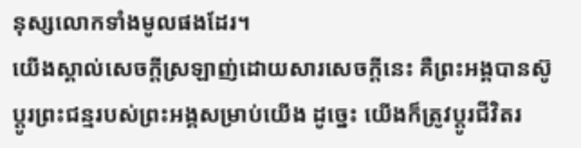នុស្សលោកទាំងមូលផងដែរ។
យើងស្គាល់សេចក្ដីស្រឡាញ់ដោយសារសេចក្ដីនេះ គឺព្រះអង្គបានស៊ូប្តូរព្រះជន្មរបស់ព្រះអង្គសម្រាប់យើង ដូច្នេះ យើងក៏ត្រូវប្តូរជីវិតរ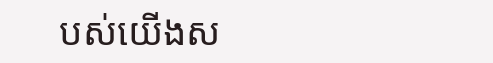បស់យើងស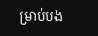ម្រាប់បង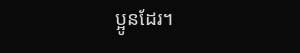ប្អូនដែរ។